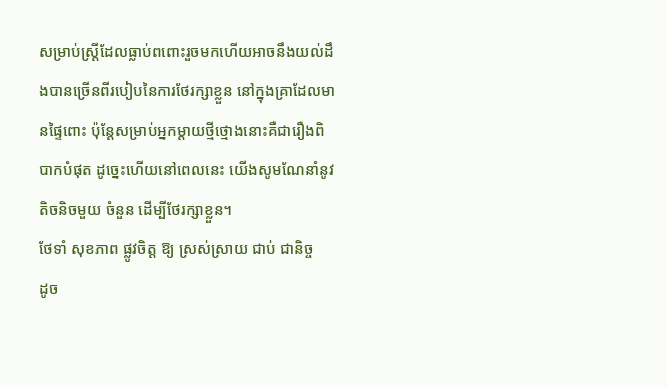សម្រាប់ស្ត្រីដែលធ្លាប់ពពោះរួចមកហើយអាចនឹងយល់ដឹងបានច្រើនពីរបៀបនៃការថែរក្សាខ្លួន នៅក្នុងគ្រាដែលមានផ្ទៃពោះ ប៉ុន្តែសម្រាប់អ្នកម្ដាយថ្មីថ្មោងនោះគឺជារឿងពិបាកបំផុត ដូច្នេះហើយនៅពេលនេះ យើងសូមណែនាំនូវតិចនិចមួយ ចំនួន ដើម្បីថែរក្សាខ្លួន។
ថែទាំ សុខភាព ផ្លូវចិត្ត ឱ្យ ស្រស់ស្រាយ ជាប់ ជានិច្ច
ដូច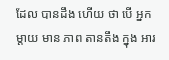ដែល បានដឹង ហើយ ថា បើ អ្នកម្តាយ មាន ភាព តានតឹង ក្នុង អារ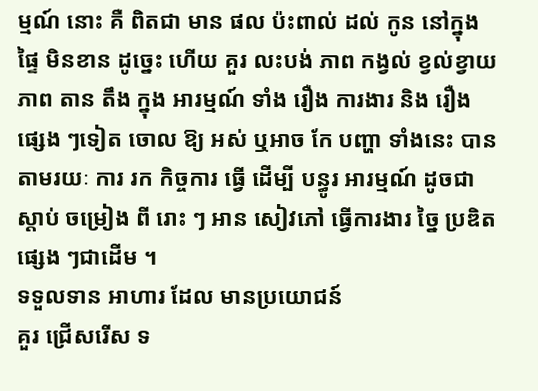ម្មណ៍ នោះ គឺ ពិតជា មាន ផល ប៉ះពាល់ ដល់ កូន នៅក្នុង ផ្ទៃ មិនខាន ដូច្នេះ ហើយ គួរ លះបង់ ភាព កង្វល់ ខ្វល់ខ្វាយ ភាព តាន តឹង ក្នុង អារម្មណ៍ ទាំង រឿង ការងារ និង រឿង ផ្សេង ៗទៀត ចោល ឱ្យ អស់ ឬអាច កែ បញ្ហា ទាំងនេះ បាន តាមរយៈ ការ រក កិច្ចការ ធ្វើ ដើម្បី បន្ធូរ អារម្មណ៍ ដូចជា ស្តាប់ ចម្រៀង ពី រោះ ៗ អាន សៀវភៅ ធ្វើការងារ ច្នៃ ប្រឌិត ផ្សេង ៗជាដើម ។
ទទួលទាន អាហារ ដែល មានប្រយោជន៍
គួរ ជ្រើសរើស ទ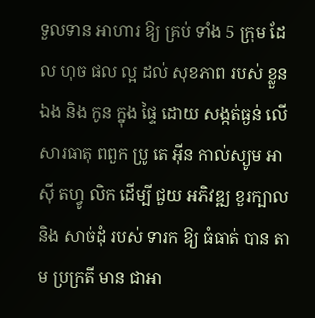ទួលទាន អាហារ ឱ្យ គ្រប់ ទាំង 5 ក្រុម ដែល ហុច ផល ល្អ ដល់ សុខភាព របស់ ខ្លួនឯង និង កូន ក្នុង ផ្ទៃ ដោយ សង្កត់ធ្ងន់ លើ សារធាតុ ពពួក ប្រូ តេ អុីន កាល់ស្យូម អាស៊ី តហ្វូ លិក ដើម្បី ជួយ អភិវឌ្ឍ ខួរក្បាល និង សាច់ដុំ របស់ ទារក ឱ្យ ធំធាត់ បាន តាម ប្រក្រតី មាន ជាអា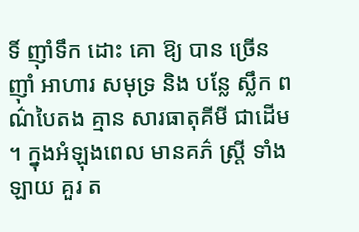ទិ៍ ញ៉ាំទឹក ដោះ គោ ឱ្យ បាន ច្រើន ញ៉ាំ អាហារ សមុទ្រ និង បន្លែ ស្លឹក ពណ៌បៃតង គ្មាន សារធាតុគីមី ជាដើម ។ ក្នុងអំឡុងពេល មានគភ៌ ស្ត្រី ទាំងឡាយ គួរ ត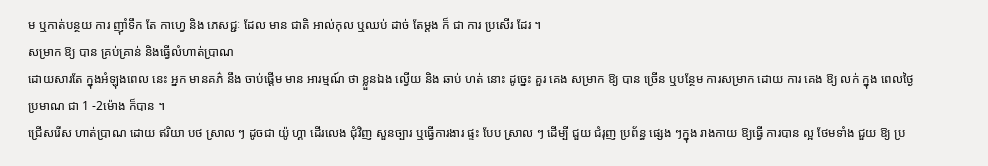ម ឬកាត់បន្ថយ ការ ញ៉ាំទឹក តែ កាហ្វេ និង ភេសជ្ជៈ ដែល មាន ជាតិ អាល់កុល ឬឈប់ ដាច់ តែម្តង ក៏ ជា ការ ប្រសើរ ដែរ ។
សម្រាក ឱ្យ បាន គ្រប់គ្រាន់ និងធ្វើលំហាត់ប្រាណ
ដោយសារតែ ក្នុងអំឡុងពេល នេះ អ្នក មានគភ៌ នឹង ចាប់ផ្តើម មាន អារម្មណ៍ ថា ខ្លួនឯង ល្វើយ និង ឆាប់ ហត់ នោះ ដូច្នេះ គួរ គេង សម្រាក ឱ្យ បាន ច្រើន ឬបន្ថែម ការសម្រាក ដោយ ការ គេង ឱ្យ លក់ ក្នុង ពេលថ្ងៃ ប្រមាណ ជា 1 -2ម៉ោង ក៏បាន ។
ជ្រើសរើស ហាត់ប្រាណ ដោយ ឥរិយា បថ ស្រាល ៗ ដូចជា យ៉ូ ហ្គា ដើរលេង ជុំវិញ សួនច្បារ ឬធ្វើការងារ ផ្ទះ បែប ស្រាល ៗ ដើម្បី ជួយ ជំរុញ ប្រព័ន្ធ ផ្សេង ៗក្នុង រាងកាយ ឱ្យធ្វើ ការបាន ល្អ ថែមទាំង ជួយ ឱ្យ ប្រ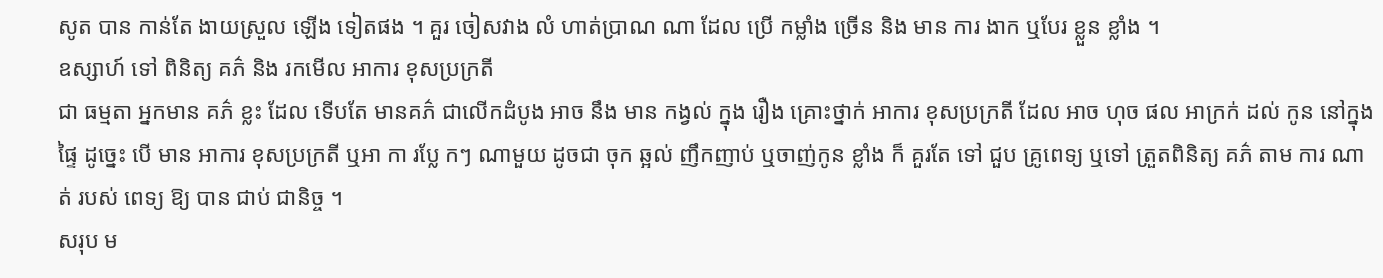សូត បាន កាន់តែ ងាយស្រួល ឡើង ទៀតផង ។ គួរ ចៀសវាង លំ ហាត់ប្រាណ ណា ដែល ប្រើ កម្លាំង ច្រើន និង មាន ការ ងាក ឬបែរ ខ្លួន ខ្លាំង ។
ឧស្សាហ៍ ទៅ ពិនិត្យ គភ៌ និង រកមើល អាការ ខុសប្រក្រតី
ជា ធម្មតា អ្នកមាន គភ៌ ខ្លះ ដែល ទើបតែ មានគភ៌ ជាលើកដំបូង អាច នឹង មាន កង្វល់ ក្នុង រឿង គ្រោះថ្នាក់ អាការ ខុសប្រក្រតី ដែល អាច ហុច ផល អាក្រក់ ដល់ កូន នៅក្នុង ផ្ទៃ ដូច្នេះ បើ មាន អាការ ខុសប្រក្រតី ឬអា កា រប្លែ កៗ ណាមួយ ដូចជា ចុក ឆ្អល់ ញឹកញាប់ ឬចាញ់កូន ខ្លាំង ក៏ គួរតែ ទៅ ជួប គ្រូពេទ្យ ឬទៅ ត្រួតពិនិត្យ គភ៌ តាម ការ ណាត់ របស់ ពេទ្យ ឱ្យ បាន ជាប់ ជានិច្ច ។
សរុប ម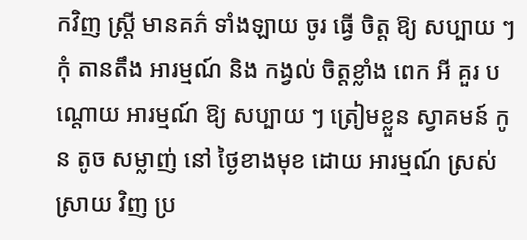កវិញ ស្ត្រី មានគភ៌ ទាំងឡាយ ចូរ ធ្វើ ចិត្ត ឱ្យ សប្បាយ ៗ កុំ តានតឹង អារម្មណ៍ និង កង្វល់ ចិត្តខ្លាំង ពេក អី គួរ បណ្តោយ អារម្មណ៍ ឱ្យ សប្បាយ ៗ ត្រៀមខ្លួន ស្វាគមន៍ កូន តូច សម្លាញ់ នៅ ថ្ងៃខាងមុខ ដោយ អារម្មណ៍ ស្រស់ ស្រាយ វិញ ប្រ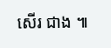សើរ ជាង ៕